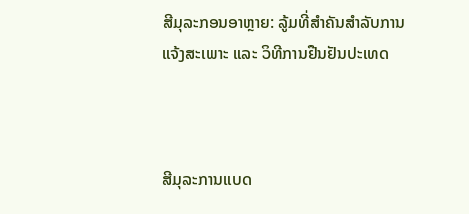ສີມຸລະກອນອາຫຼາຍ: ລູ້ມທີ່ສຳຄັນສຳລັບການແຈ້ງສະເພາະ ແລະ ວິທີການຢືນຢັນປະເທດ



ສີມຸລະການແບດ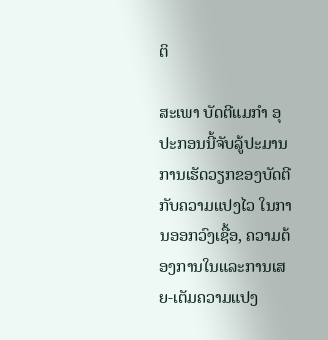ຕິ

ສະເພາ ບັດຕີແມກຳ ອຸປະກອນນີ້ຈັບລູ້ປະມານການເຮັດວຽກຂອງບັດຕີ ກັບຄວາມແປງໄວ ໃນການອອກວົງເຊື້ອ, ຄວາມຕ້ອງການໃນແລະການເສຍ-ເຕັມຄວາມແປງ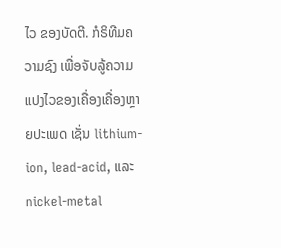ໄວ ຂອງບັດຕີ. ກໍຣິທີມຄວາມຊົງ ເພື່ອຈັບລູ້ຄວາມແປງໄວຂອງເຄື່ອງເຄື່ອງຫຼາຍປະເພດ ເຊັ່ນ lithium-ion, lead-acid, ແລະ nickel-metal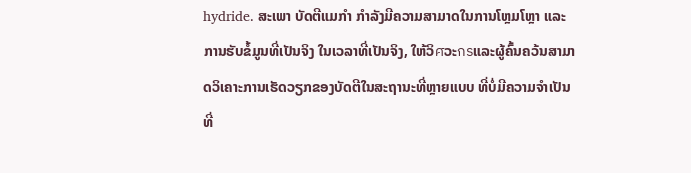hydride. ສະເພາ ບັດຕີແມກຳ ກຳລັງມີຄວາມສາມາດໃນການໂຫຼມໂຫຼາ ແລະ ການຮັບຂໍ້ມູນທີ່ເປັນຈິງ ໃນເວລາທີ່ເປັນຈິງ, ໃຫ້ວິศວະกรແລະຜູ້ຄົ້ນຄວ້ນສາມາດວິເຄາະການເຮັດວຽກຂອງບັດຕີໃນສະຖານະທີ່ຫຼາຍແບບ ທີ່ບໍ່ມີຄວາມຈຳເປັນທີ່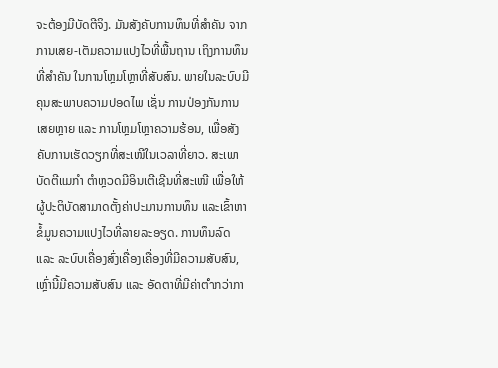ຈະຕ້ອງມີບັດຕີຈິງ. ມັນສັງຄັບການທຶນທີ່ສຳຄັນ ຈາກການເສຍ-ເຕັມຄວາມແປງໄວທີ່ພື້ນຖານ ເຖິງການທຶນທີ່ສຳຄັນ ໃນການໂຫຼມໂຫຼາທີ່ສັບສົນ. ພາຍໃນລະບົບມີຄຸນສະພາບຄວາມປອດໄພ ເຊັ່ນ ການປ່ອງກັນການເສຍຫຼາຍ ແລະ ການໂຫຼມໂຫຼາຄວາມຮ້ອນ, ເພື່ອສັງຄັບການເຮັດວຽກທີ່ສະເໜີໃນເວລາທີ່ຍາວ. ສະເພາ ບັດຕີແມກຳ ຕຳຫຼວດມີອິນເຕີເຊີນທີ່ສະເໜີ ເພື່ອໃຫ້ຜູ້ປະຕິບັດສາມາດຕັ້ງຄ່າປະມານການທຶນ ແລະເຂົ້າຫາຂໍ້ມູນຄວາມແປງໄວທີ່ລາຍລະອຽດ. ການທຶນລົດ ແລະ ລະບົບເຄື່ອງສົ່ງເຄື່ອງເຄື່ອງທີ່ມີຄວາມສັບສົນ, ເຫຼົ່ານີ້ມີຄວາມສັບສົນ ແລະ ອັດຕາທີ່ມີຄ່າຕ່ำກວ່າກາ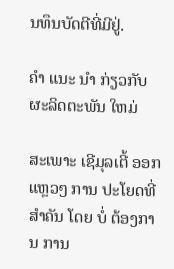ນທຶນບັດຕີທີ່ມີຢູ່.

ຄໍາ ແນະ ນໍາ ກ່ຽວກັບຜະລິດຕະພັນ ໃຫມ່

ສະເພາະ ເຊີມຸລເຕີ້ ອອກແຫຼວໆ ການ ປະໂຍດທີ່ ສຳຄັນ ໂດຍ ບໍ່ ຕ້ອງການ ການ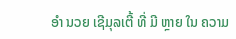ອຳ ນວຍ ເຊີມຸລເຕີ້ ທີ່ ມີ ຫຼາຍ ໃນ ຄວາມ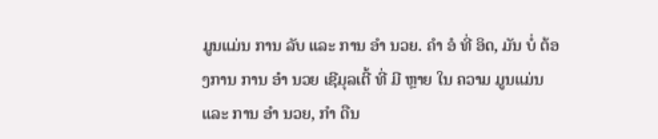ມູນແມ່ນ ການ ລັບ ແລະ ການ ອຳ ນວຍ. ຄຳ ອໍ ທີ່ ອິດ, ມັນ ບໍ່ ຕ້ອງການ ການ ອຳ ນວຍ ເຊີມຸລເຕີ້ ທີ່ ມີ ຫຼາຍ ໃນ ຄວາມ ມູນແມ່ນ ແລະ ການ ອຳ ນວຍ, ກຳ ດືນ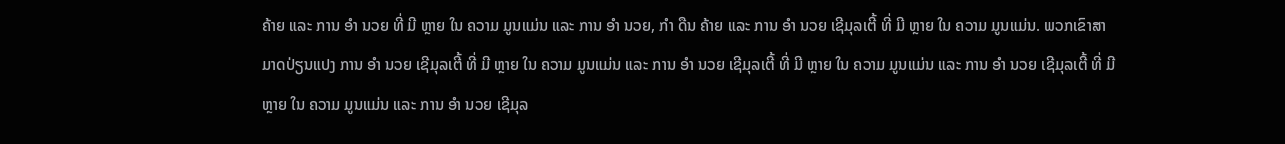ຄ້າຍ ແລະ ການ ອຳ ນວຍ ທີ່ ມີ ຫຼາຍ ໃນ ຄວາມ ມູນແມ່ນ ແລະ ການ ອຳ ນວຍ, ກຳ ດືນ ຄ້າຍ ແລະ ການ ອຳ ນວຍ ເຊີມຸລເຕີ້ ທີ່ ມີ ຫຼາຍ ໃນ ຄວາມ ມູນແມ່ນ. ພວກເຂົາສາມາດປ່ຽນແປງ ການ ອຳ ນວຍ ເຊີມຸລເຕີ້ ທີ່ ມີ ຫຼາຍ ໃນ ຄວາມ ມູນແມ່ນ ແລະ ການ ອຳ ນວຍ ເຊີມຸລເຕີ້ ທີ່ ມີ ຫຼາຍ ໃນ ຄວາມ ມູນແມ່ນ ແລະ ການ ອຳ ນວຍ ເຊີມຸລເຕີ້ ທີ່ ມີ ຫຼາຍ ໃນ ຄວາມ ມູນແມ່ນ ແລະ ການ ອຳ ນວຍ ເຊີມຸລ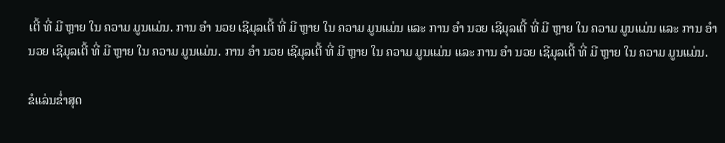ເຕີ້ ທີ່ ມີ ຫຼາຍ ໃນ ຄວາມ ມູນແມ່ນ. ການ ອຳ ນວຍ ເຊີມຸລເຕີ້ ທີ່ ມີ ຫຼາຍ ໃນ ຄວາມ ມູນແມ່ນ ແລະ ການ ອຳ ນວຍ ເຊີມຸລເຕີ້ ທີ່ ມີ ຫຼາຍ ໃນ ຄວາມ ມູນແມ່ນ ແລະ ການ ອຳ ນວຍ ເຊີມຸລເຕີ້ ທີ່ ມີ ຫຼາຍ ໃນ ຄວາມ ມູນແມ່ນ. ການ ອຳ ນວຍ ເຊີມຸລເຕີ້ ທີ່ ມີ ຫຼາຍ ໃນ ຄວາມ ມູນແມ່ນ ແລະ ການ ອຳ ນວຍ ເຊີມຸລເຕີ້ ທີ່ ມີ ຫຼາຍ ໃນ ຄວາມ ມູນແມ່ນ.

ຂໍແລ່ນຂໍ່າສຸດ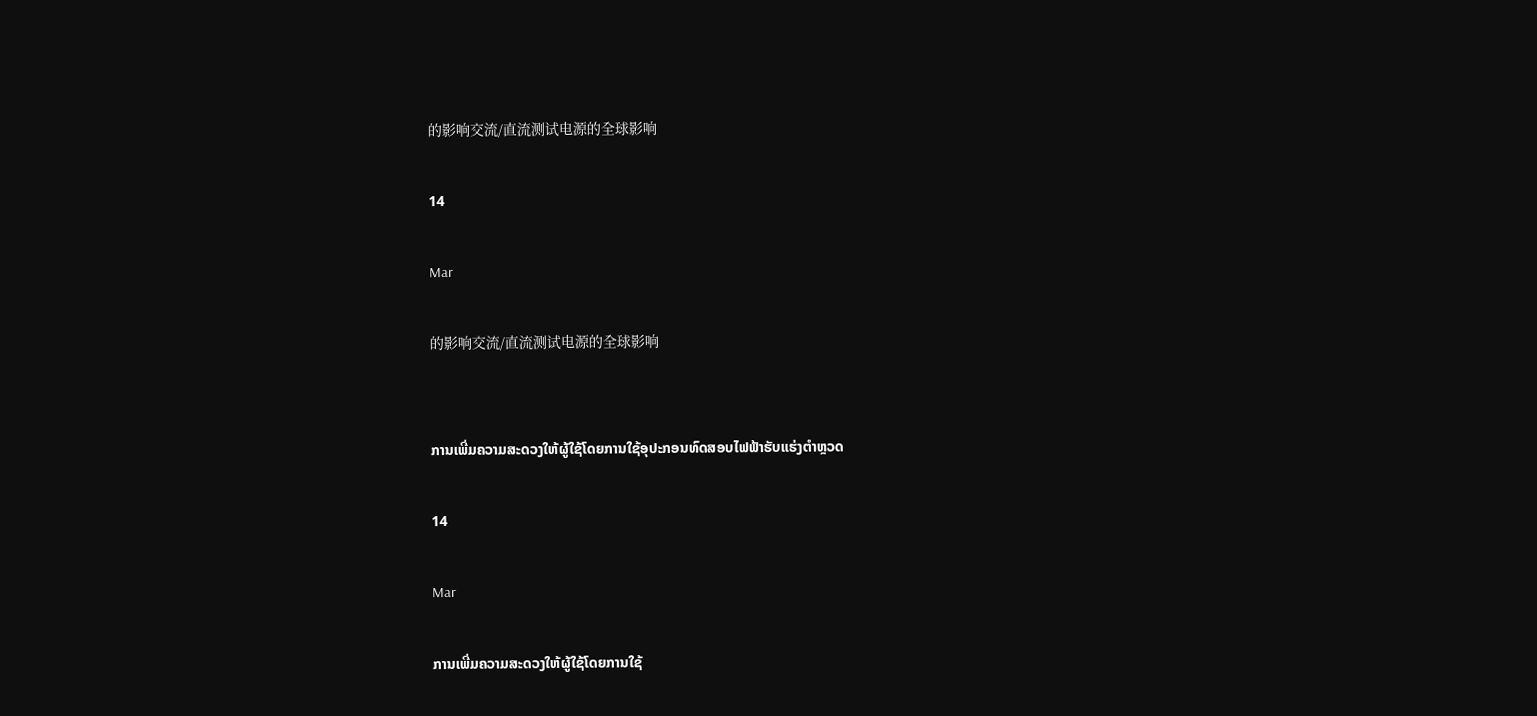的影响交流/直流测试电源的全球影响

14

Mar

的影响交流/直流测试电源的全球影响


ການເພີ່ມຄວາມສະດວງໃຫ້ຜູ້ໃຊ້ໂດຍການໃຊ້ອຸປະກອນທົດສອບໄຟຟ້າຮັບແຮ່ງຕຳຫຼວດ

14

Mar

ການເພີ່ມຄວາມສະດວງໃຫ້ຜູ້ໃຊ້ໂດຍການໃຊ້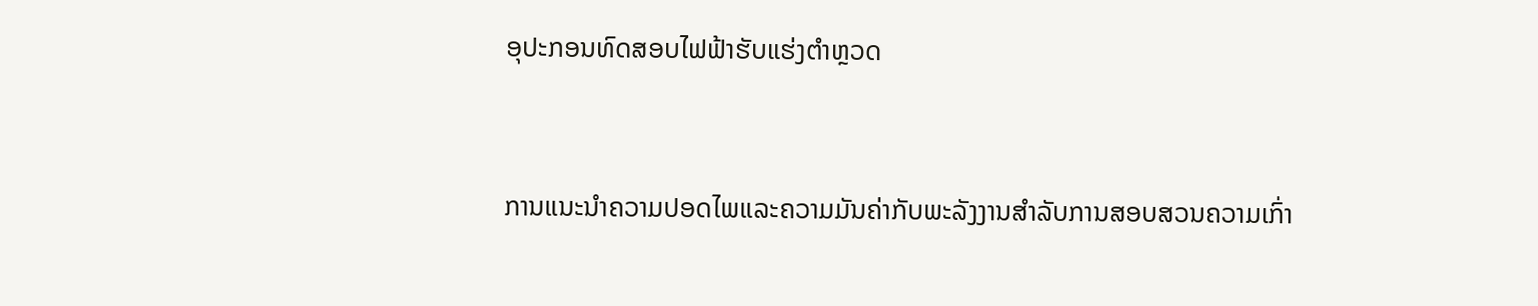ອຸປະກອນທົດສອບໄຟຟ້າຮັບແຮ່ງຕຳຫຼວດ


ການແນະນຳຄວາມປອດໄພແລະຄວາມມັນຄ່າກັບພະລັງງານສຳລັບການສອບສວນຄວາມເກົ່າ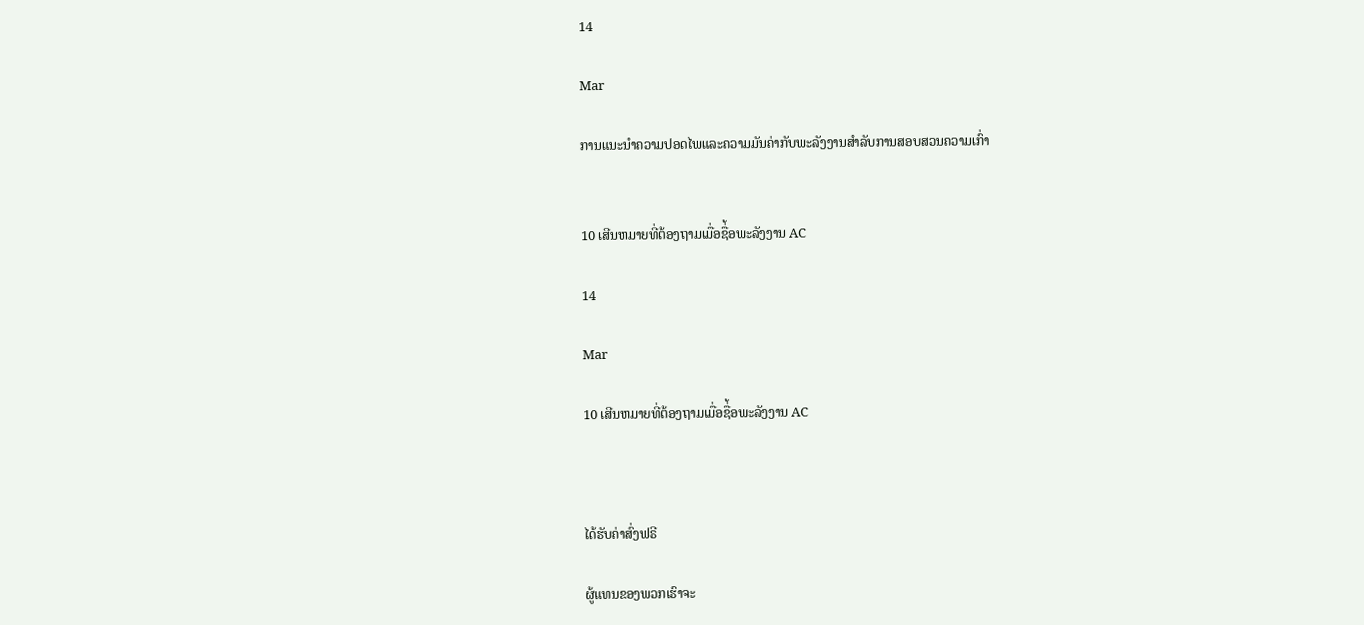14

Mar

ການແນະນຳຄວາມປອດໄພແລະຄວາມມັນຄ່າກັບພະລັງງານສຳລັບການສອບສວນຄວາມເກົ່າ


10 ເສີນຫມາຍທີ່ຕ້ອງຖາມເມື່ອຊື່້ອພະລັງງານ AC

14

Mar

10 ເສີນຫມາຍທີ່ຕ້ອງຖາມເມື່ອຊື່້ອພະລັງງານ AC



ໄດ້ຮັບຄ່າສົ່ງຟຣີ

ຜູ້ແທນຂອງພວກເຮົາຈະ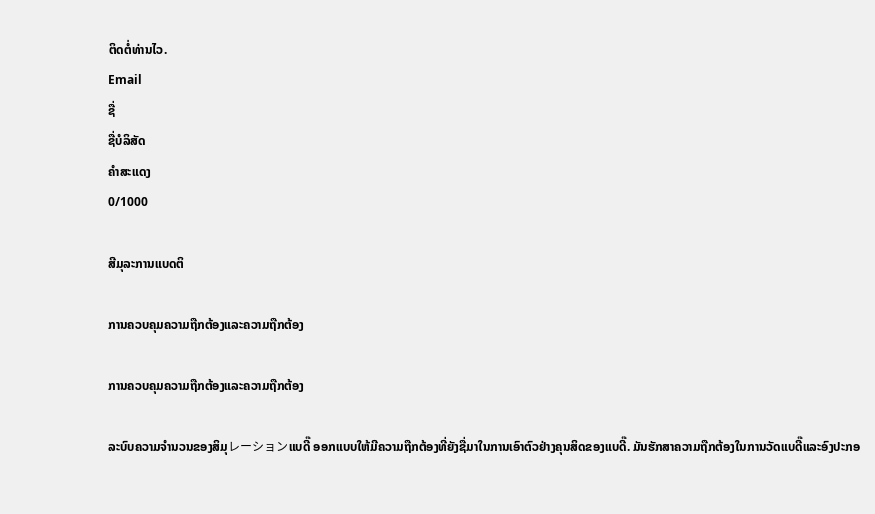ຕິດຕໍ່ທ່ານໄວ.
Email
ຊື່
ຊື່ບໍລິສັດ
ຄຳສະແດງ
0/1000

ສີມຸລະການແບດຕິ

ການຄວບຄຸມຄວາມຖືກຕ້ອງແລະຄວາມຖືກຕ້ອງ

ການຄວບຄຸມຄວາມຖືກຕ້ອງແລະຄວາມຖືກຕ້ອງ

ລະບົບຄວາມຈຳນວນຂອງສິມຸレーションແບດີ໊ ອອກແບບໃຫ້ມີຄວາມຖືກຕ້ອງທີ່ຍັງຊື່ມາໃນການເອົາຕົວຢ່າງຄຸນສິດຂອງແບດີ໊. ມັນຮັກສາຄວາມຖືກຕ້ອງໃນການວັດແບດີ໊ແລະອົງປະກອ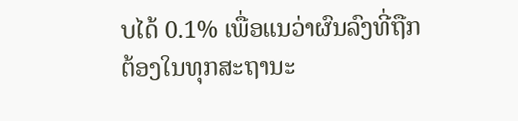ບໄດ້ 0.1% ເພື່ອແນວ່າຜົນລົງທີ່ຖືກຕ້ອງໃນທຸກສະຖານະ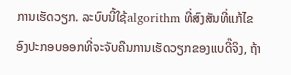ການເຮັດວຽກ. ລະບົບນີ້ໃຊ້algorithm ທີ່ສົງສັນທີ່ແກ້ໄຂອົງປະກອບອອກທີ່ຈະຈັບຄືນການເຮັດວຽກຂອງແບດີ໊ຈິງ, ຖ້າ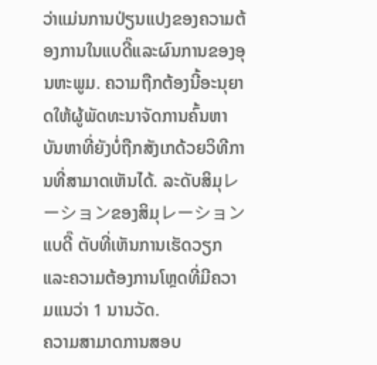ວ່າແມ່ນການປ່ຽນແປງຂອງຄວາມຕ້ອງການໃນແບດີ໊ແລະຜົນການຂອງອຸນຫະພູມ. ຄວາມຖືກຕ້ອງນີ້ອະນຸຍາດໃຫ້ຜູ້ພັດທະນາຈັດການຄົ້ນຫາບັນຫາທີ່ຍັງບໍ່ຖືກສັງເກດ້ວຍວິທີການທີ່ສາມາດເຫັນໄດ້. ລະດັບສິມຸレーションຂອງສິມຸレーションແບດີ໊ ຕັບທີ່ເຫັນການເຮັດວຽກແລະຄວາມຕ້ອງການໂຫຼດທີ່ມີຄວາມແນວ່າ 1 ນານວັດ.
ຄວາມສາມາດການສອບ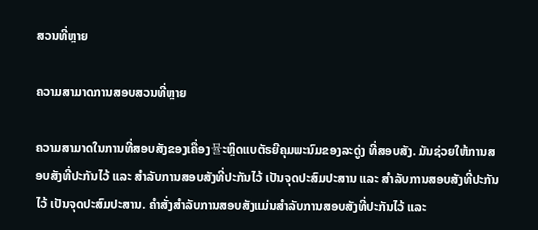ສວນທີ່ຫຼາຍ

ຄວາມສາມາດການສອບສວນທີ່ຫຼາຍ

ຄວາມສາມາດໃນການທີ່ສອບສັງຂອງເຄື່ອງ뮬ະຫຼິດແບຕັຣຍີຄຸມພະນົມຂອງລະດູ່ງ ທີ່ສອບສັງ. ມັນຊ່ວຍໃຫ້ການສອບສັງທີ່ປະກັນໄວ້ ແລະ ສຳລັບການສອບສັງທີ່ປະກັນໄວ້ ເປັນຈຸດປະສົມປະສານ ແລະ ສຳລັບການສອບສັງທີ່ປະກັນໄວ້ ເປັນຈຸດປະສົມປະສານ. ຄຳສັ່ງສຳລັບການສອບສັງແມ່ນສຳລັບການສອບສັງທີ່ປະກັນໄວ້ ແລະ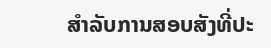ສຳລັບການສອບສັງທີ່ປະ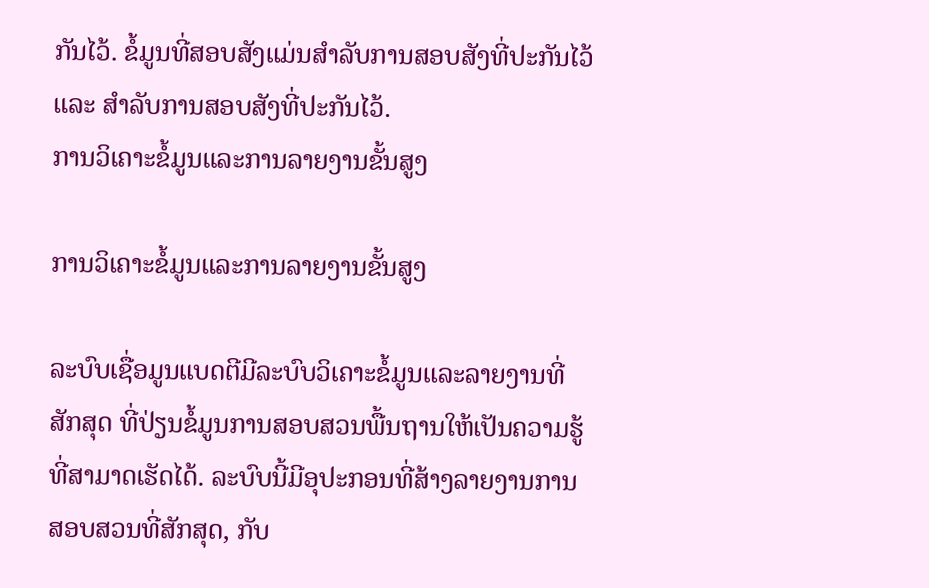ກັນໄວ້. ຂໍ້ມູນທີ່ສອບສັງແມ່ນສຳລັບການສອບສັງທີ່ປະກັນໄວ້ ແລະ ສຳລັບການສອບສັງທີ່ປະກັນໄວ້.
ການວິເຄາະຂໍ້ມູນແລະການລາຍງານຂັ້ນສູງ

ການວິເຄາະຂໍ້ມູນແລະການລາຍງານຂັ້ນສູງ

ລະບົບເຊື່ອມູນແບດຕີມີລະບົບວິເຄາະຂໍ້ມູນແລະລາຍງານທີ່ສັກສຸດ ທີ່ປ່ຽນຂໍ້ມູນການສອບສວນພື້ນຖານໃຫ້ເປັນຄວາມຮູ້ທີ່ສາມາດເຮັດໄດ້. ລະບົບນີ້ມີອຸປະກອນທີ່ສ້າງລາຍງານການສອບສວນທີ່ສັກສຸດ, ກັບ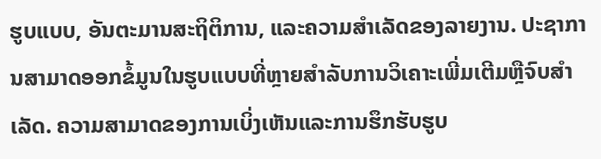ຮູບແບບ, ອັນຕະມານສະຖິຕິການ, ແລະຄວາມສຳເລັດຂອງລາຍງານ. ປະຊາການສາມາດອອກຂໍ້ມູນໃນຮູບແບບທີ່ຫຼາຍສຳລັບການວິເຄາະເພີ່ມເຕີມຫຼືຈົບສຳເລັດ. ຄວາມສາມາດຂອງການເບິ່ງເຫັນແລະການຮຶກຮັບຮູບ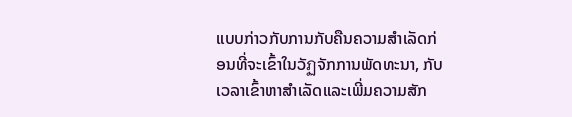ແບບກ່າວກັບການກັບຄືນຄວາມສຳເລັດກ່ອນທີ່ຈະເຂົ້າໃນວັฏຈັກການພັດທະນາ, ກັບເວລາເຂົ້າຫາສຳເລັດແລະເພີ່ມຄວາມສັກ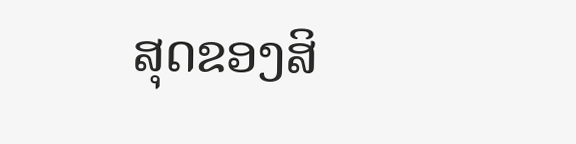ສຸດຂອງສິ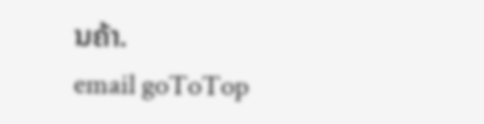ນຄ້າ.
email goToTop